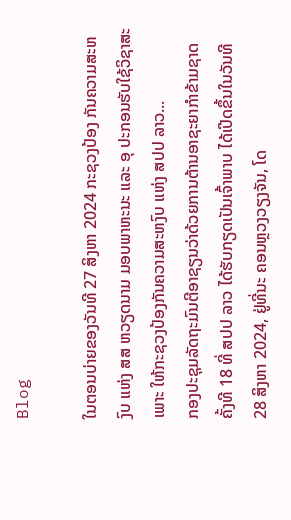Blog

ໃນຕອນບ່າຍຂອງວັນທີ 27 ສິງຫາ 2024 ກະຊວງປ້ອງ ກັນຄວາມສະຫງົບ ແຫ່ງ ສສ ຫວຽດນາມ ມອບພາຫະນະ ແລະ ອຸ ປະກອນຮັບໃຊ້ວິຊາສະເພາະ ໃຫ້ກະຊວງປ້ອງກັນຄວາມສະຫງົບ ແຫ່ງ ສປປ ລາວ...
ກອງປະຊຸມລັດຖະມົນຕີອາຊຽນວ່າດ້ວຍການຕ້ານອາຊະຍາກໍາຂ້າມຊາດ ຄັ້ງທີ 18 ທີ່ ສປປ ລາວ ໄດ້ຮັບກຽດເປັນເຈົ້າພາບ ໄດ້ເປີດຂຶ້ນໃນວັນທີ 28 ສິງຫາ 2024, ຢູ່ທີ່ນະ ຄອນຫຼວງວຽງຈັນ, ໂດ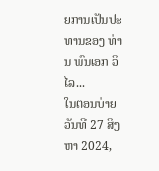ຍການເປັນປະທານຂອງ ທ່ານ ພົນເອກ ວິໄລ...
ໃນຕອນບ່າຍວັນທີ 27 ສິງຫາ 2024,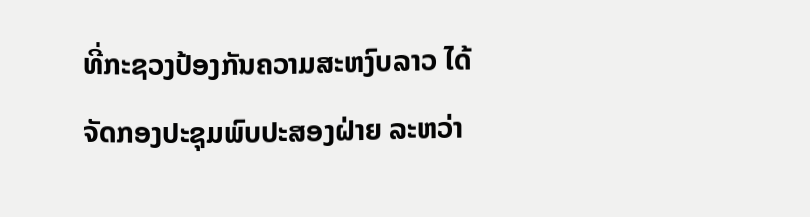ທີ່ກະຊວງປ້ອງກັນຄວາມສະຫງົບລາວ ໄດ້ຈັດກອງປະຊຸມພົບປະສອງຝ່າຍ ລະຫວ່າ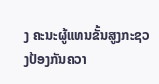ງ ຄະນະຜູ້ແທນຂັ້ນສູງກະຊວງປ້ອງກັນຄວາ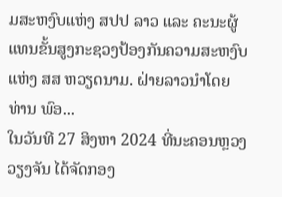ມສະຫງົບແຫ່ງ ສປປ ລາວ ແລະ ຄະນະຜູ້ແທນຂັ້ນສູງກະຊວງປ້ອງກັນຄວາມສະຫງົບແຫ່ງ ສສ ຫວຽດນາມ. ຝ່າຍລາວນຳໂດຍ ທ່ານ ພົອ...
ໃນວັນທີ 27 ສິງຫາ 2024 ທີ່ນະຄອນຫຼວງວຽງຈັນ ໄດ້ຈັດກອງ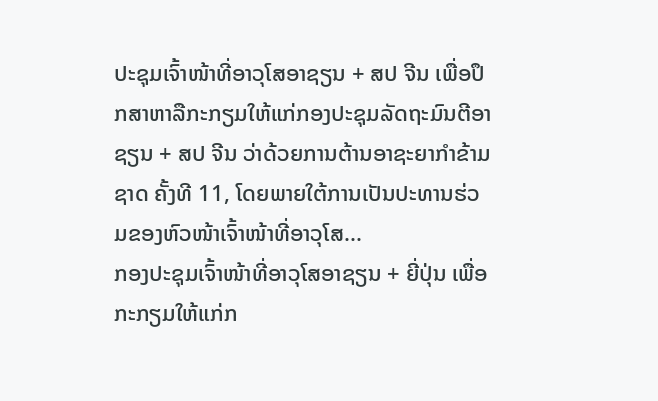ປະຊຸມເຈົ້າໜ້າທີ່ອາວຸໂສອາຊຽນ + ສປ ຈີນ ເພື່ອປຶກສາຫາລືກະກຽມໃຫ້ແກ່ກອງປະຊຸມລັດຖະມົນຕີອາຊຽນ + ສປ ຈີນ ວ່າດ້ວຍການຕ້ານອາຊະຍາກຳຂ້າມຊາດ ຄັ້ງທີ 11, ໂດຍພາຍໃຕ້ການເປັນປະທານຮ່ວມຂອງຫົວໜ້າເຈົ້າໜ້າທີ່ອາວຸໂສ...
ກອງປະຊຸມເຈົ້າໜ້າທີ່ອາວຸໂສອາຊຽນ + ຍີ່ປຸ່ນ ເພື່ອກະກຽມໃຫ້ແກ່ກ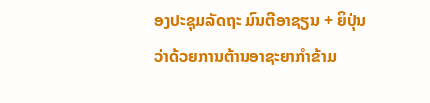ອງປະຊຸມລັດຖະ ມົນຕີອາຊຽນ + ຍິປຸ່ນ ວ່າດ້ວຍການຕ້ານອາຊະຍາກຳຂ້າມ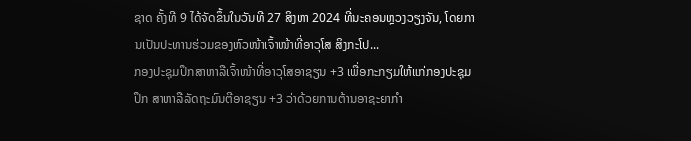ຊາດ ຄັ້ງທີ 9 ໄດ້ຈັດຂຶ້ນໃນວັນທີ 27 ສິງຫາ 2024 ທີ່ນະຄອນຫຼວງວຽງຈັນ, ໂດຍການເປັນປະທານຮ່ວມຂອງຫົວໜ້າເຈົ້າໜ້າທີ່ອາວຸໂສ ສິງກະໂປ...
ກອງປະຊຸມປຶກສາຫາລືເຈົ້າໜ້າທີ່ອາວຸໂສອາຊຽນ +3 ເພື່ອກະກຽມໃຫ້ແກ່ກອງປະຊຸມປຶກ ສາຫາລືລັດຖະມົນຕີອາຊຽນ +3 ວ່າດ້ວຍການຕ້ານອາຊະຍາກຳ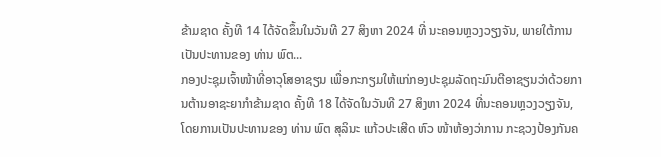ຂ້າມຊາດ ຄັ້ງທີ 14 ໄດ້ຈັດຂຶ້ນໃນວັນທີ 27 ສິງຫາ 2024 ທີ່ ນະຄອນຫຼວງວຽງຈັນ, ພາຍໃຕ້ການເປັນປະທານຂອງ ທ່ານ ພົຕ...
ກອງປະຊຸມເຈົ້າໜ້າທີ່ອາວຸໂສອາຊຽນ ເພື່ອກະກຽມໃຫ້ແກ່ກອງປະຊຸມລັດຖະມົນຕີອາຊຽນວ່າດ້ວຍການຕ້ານອາຊະຍາກໍາຂ້າມຊາດ ຄັ້ງທີ 18 ໄດ້ຈັດໃນວັນທີ 27 ສິງຫາ 2024 ທີ່ນະຄອນຫຼວງວຽງຈັນ, ໂດຍການເປັນປະທານຂອງ ທ່ານ ພົຕ ສຸລິນະ ແກ້ວປະເສີດ ຫົວ ໜ້າຫ້ອງວ່າການ ກະຊວງປ້ອງກັນຄ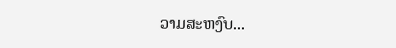ວາມສະຫງົບ...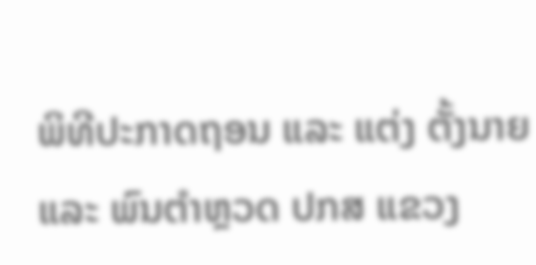ພິທີປະກາດຖອນ ແລະ ແຕ່ງ ຕັ້ງນາຍ ແລະ ພົນຕໍາຫຼວດ ປກສ ແຂວງ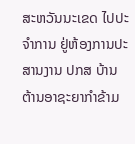ສະຫວັນນະເຂດ ໄປປະຈໍາການ ຢູ່ຫ້ອງການປະສານງານ ປກສ ບ້ານ ຕ້ານອາຊະຍາກຳຂ້າມ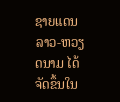ຊາຍແດນລາວ-ຫວຽດນາມ ໄດ້ຈັດຂຶ້ນໃນ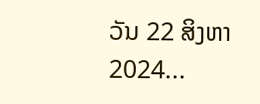ວັນ 22 ສິງຫາ 2024...